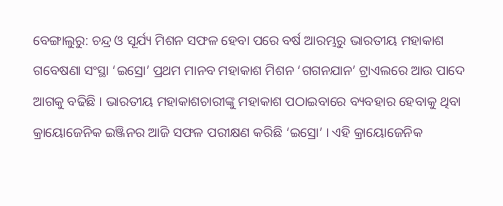ବେଙ୍ଗାଲୁରୁ: ଚନ୍ଦ୍ର ଓ ସୂର୍ଯ୍ୟ ମିଶନ ସଫଳ ହେବା ପରେ ବର୍ଷ ଆରମ୍ଭରୁ ଭାରତୀୟ ମହାକାଶ ଗବେଷଣା ସଂସ୍ଥା ‘ଇସ୍ରୋ’ ପ୍ରଥମ ମାନବ ମହାକାଶ ମିଶନ ‘ଗଗନଯାନ’ ଟ୍ରାଏଲରେ ଆଉ ପାଦେ ଆଗକୁ ବଢିଛି । ଭାରତୀୟ ମହାକାଶଚାରୀଙ୍କୁ ମହାକାଶ ପଠାଇବାରେ ବ୍ୟବହାର ହେବାକୁ ଥିବା କ୍ରାୟୋଜେନିକ ଇଞ୍ଜିନର ଆଜି ସଫଳ ପରୀକ୍ଷଣ କରିଛି ‘ଇସ୍ରୋ’ । ଏହି କ୍ରାୟୋଜେନିକ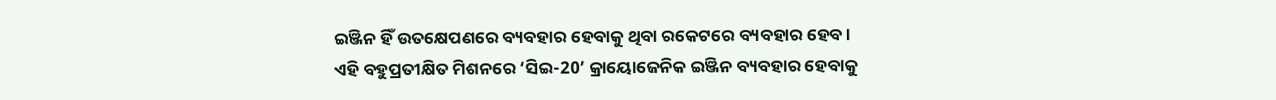ଇଞ୍ଜିନ ହିଁ ଉତକ୍ଷେପଣରେ ବ୍ୟବହାର ହେବାକୁ ଥିବା ରକେଟରେ ବ୍ୟବହାର ହେବ ।
ଏହି ବହୁପ୍ରତୀକ୍ଷିତ ମିଶନରେ ‘ସିଇ-20’ କ୍ରାୟୋଜେନିକ ଇଞ୍ଜିନ ବ୍ୟବହାର ହେବାକୁ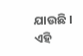ଯାଉଛି । ଏହି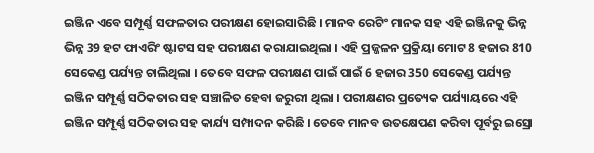ଇଞ୍ଜିନ ଏବେ ସମ୍ପୂର୍ଣ୍ଣ ସଫଳତାର ପରୀକ୍ଷଣ ହୋଇସାରିଛି । ମାନବ ରେଟିଂ ମାନକ ସହ ଏହି ଇଞ୍ଜିନକୁ ଭିନ୍ନ ଭିନ୍ନ 39 ହଟ ଫାଏରିଂ ଷ୍ଟାଟସ ସହ ପରୀକ୍ଷଣ କରାଯାଇଥିଲା । ଏହି ପ୍ରଜ୍ଜଳନ ପ୍ରକ୍ରିୟା ମୋଟ 8 ହଜାର 810 ସେକେଣ୍ଡ ପର୍ଯ୍ୟନ୍ତ ଚାଲିଥିଲା । ତେବେ ସଫଳ ପରୀକ୍ଷଣ ପାଇଁ ପାଇଁ 6 ହଜାର 350 ସେକେଣ୍ଡ ପର୍ଯ୍ୟନ୍ତ ଇଞ୍ଜିନ ସମ୍ପୂର୍ଣ୍ଣ ସଠିକତାର ସହ ସଞ୍ଚାଳିତ ହେବା ଜରୁରୀ ଥିଲା । ପରୀକ୍ଷଣର ପ୍ରତ୍ୟେକ ପର୍ଯ୍ୟାୟରେ ଏହି ଇଞ୍ଜିନ ସମ୍ପୂର୍ଣ୍ଣ ସଠିକତାର ସହ କାର୍ଯ୍ୟ ସମ୍ପାଦନ କରିଛି । ତେବେ ମାନବ ଉତକ୍ଷେପଣ କରିବା ପୂର୍ବରୁ ଇସ୍ରୋ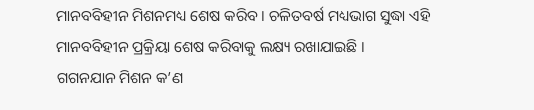ମାନବବିହୀନ ମିଶନମଧ୍ୟ ଶେଷ କରିବ । ଚଳିତବର୍ଷ ମଧ୍ୟଭାଗ ସୁଦ୍ଧା ଏହି ମାନବବିହୀନ ପ୍ରକ୍ରିୟା ଶେଷ କରିବାକୁ ଲକ୍ଷ୍ୟ ରଖାଯାଇଛି ।
ଗଗନଯାନ ମିଶନ କ’ଣ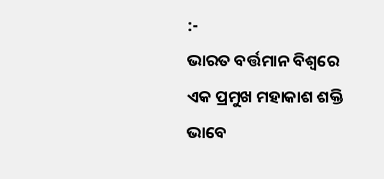:-
ଭାରତ ବର୍ତ୍ତମାନ ବିଶ୍ବରେ ଏକ ପ୍ରମୁଖ ମହାକାଶ ଶକ୍ତି ଭାବେ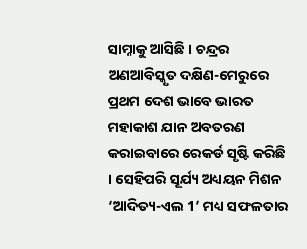ସାମ୍ନାକୁ ଆସିଛି । ଚନ୍ଦ୍ରର ଅଣଆବିସ୍କୃତ ଦକ୍ଷିଣ-ମେରୁରେ ପ୍ରଥମ ଦେଶ ଭାବେ ଭାରତ ମହାକାଶ ଯାନ ଅବତରଣ କରାଇବାରେ ରେକର୍ଡ ସୃଷ୍ଟି କରିଛି । ସେହିପରି ସୂର୍ଯ୍ୟ ଅଧ୍ୟୟନ ମିଶନ ‘ଆଦିତ୍ୟ-ଏଲ 1’ ମଧ୍ୟ ସଫଳତାର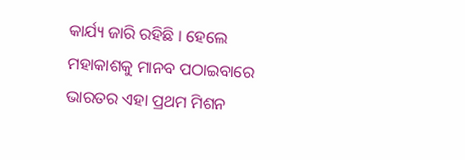କାର୍ଯ୍ୟ ଜାରି ରହିଛି । ହେଲେ ମହାକାଶକୁ ମାନବ ପଠାଇବାରେ ଭାରତର ଏହା ପ୍ରଥମ ମିଶନ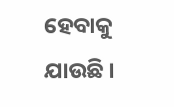ହେବାକୁ ଯାଉଛି ।